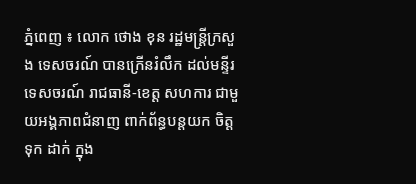ភ្នំពេញ ៖ លោក ថោង ខុន រដ្ឋមន្ត្រីក្រសួង ទេសចរណ៍ បានក្រើនរំលឹក ដល់មន្ទីរទេសចរណ៍ រាជធានី-ខេត្ត សហការ ជាមួយអង្គភាពជំនាញ ពាក់ព័ន្ធបន្តយក ចិត្តទុក ដាក់ ក្នុង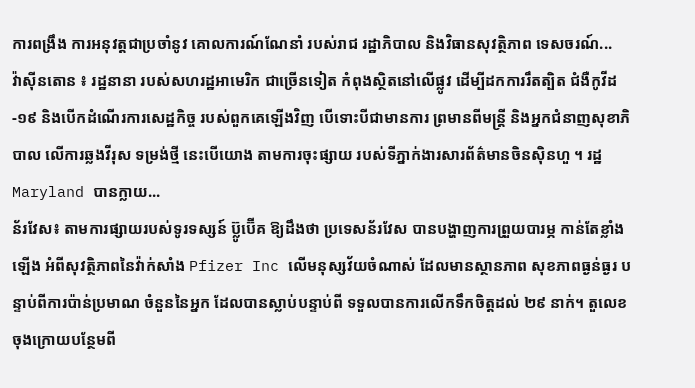ការពង្រឹង ការអនុវត្តជាប្រចាំនូវ គោលការណ៍ណែនាំ របស់រាជ រដ្ឋាភិបាល និងវិធានសុវត្ថិភាព ទេសចរណ៍...
វ៉ាស៊ីនតោន ៖ រដ្ឋនានា របស់សហរដ្ឋអាមេរិក ជាច្រើនទៀត កំពុងស្ថិតនៅលើផ្លូវ ដើម្បីដកការរឹតត្បិត ជំងឺកូវីដ-១៩ និងបើកដំណើរការសេដ្ឋកិច្ច របស់ពួកគេឡើងវិញ បើទោះបីជាមានការ ព្រមានពីមន្រ្តី និងអ្នកជំនាញសុខាភិបាល លើការឆ្លងវីរុស ទម្រង់ថ្មី នេះបើយោង តាមការចុះផ្សាយ របស់ទីភ្នាក់ងារសារព័ត៌មានចិនស៊ិនហួ ។ រដ្ឋ Maryland បានក្លាយ...
ន័រវែស៖ តាមការផ្សាយរបស់ទូរទស្សន៍ ប៊្លូប៊ើគ ឱ្យដឹងថា ប្រទេសន័រវែស បានបង្ហាញការព្រួយបារម្ភ កាន់តែខ្លាំងឡើង អំពីសុវត្ថិភាពនៃវ៉ាក់សាំង Pfizer Inc លើមនុស្សវ័យចំណាស់ ដែលមានស្ថានភាព សុខភាពធ្ងន់ធ្ងរ បន្ទាប់ពីការប៉ាន់ប្រមាណ ចំនួននៃអ្នក ដែលបានស្លាប់បន្ទាប់ពី ទទួលបានការលើកទឹកចិត្តដល់ ២៩ នាក់។ តួលេខចុងក្រោយបន្ថែមពី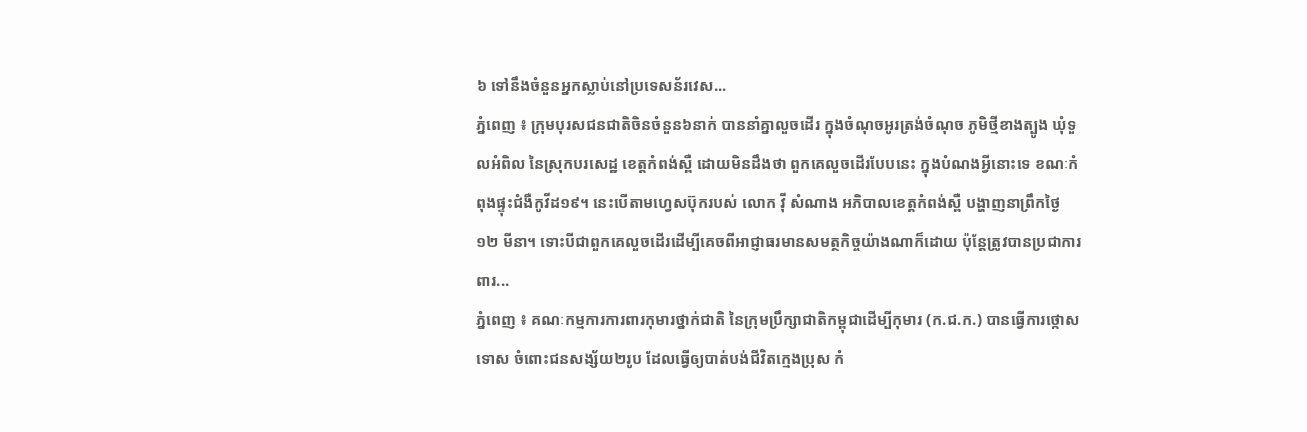៦ ទៅនឹងចំនួនអ្នកស្លាប់នៅប្រទេសន័រវេស...
ភ្នំពេញ ៖ ក្រុមបុរសជនជាតិចិនចំនួន៦នាក់ បាននាំគ្នាលួចដើរ ក្នុងចំណុចអូរត្រង់ចំណុច ភូមិថ្មីខាងត្បូង ឃុំទួលអំពិល នៃស្រុកបរសេដ្ឋ ខេត្តកំពង់ស្ពឺ ដោយមិនដឹងថា ពួកគេលួចដើរបែបនេះ ក្នុងបំណងអ្វីនោះទេ ខណៈកំពុងផ្ទុះជំងឺកូវីដ១៩។ នេះបើតាមហ្វេសប៊ុករបស់ លោក វ៉ី សំណាង អភិបាលខេត្តកំពង់ស្ពឺ បង្ហាញនាព្រឹកថ្ងៃ១២ មីនា។ ទោះបីជាពួកគេលួចដើរដើម្បីគេចពីអាជ្ញាធរមានសមត្ថកិច្ចយ៉ាងណាក៏ដោយ ប៉ុន្តែត្រូវបានប្រជាការពារ...
ភ្នំពេញ ៖ គណៈកម្មការការពារកុមារថ្នាក់ជាតិ នៃក្រុមប្រឹក្សាជាតិកម្ពុជាដើម្បីកុមារ (ក.ជ.ក.) បានធ្វើការថ្កោសទោស ចំពោះជនសង្ស័យ២រូប ដែលធ្វើឲ្យបាត់បង់ជីវិតក្មេងប្រុស កំ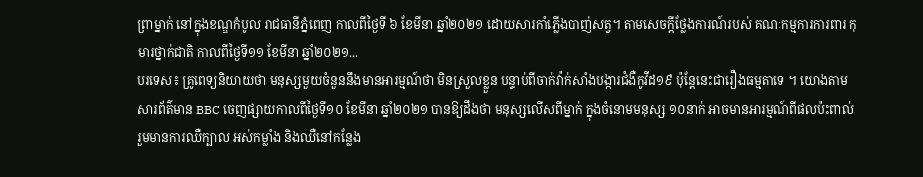ព្រាម្នាក់ នៅក្នុងខណ្ឌកំបូល រាជធានីភ្នំពេញ កាលពីថ្ងៃទី ៦ ខែមីនា ឆ្នាំ២០២១ ដោយសារកាំភ្លើងបាញ់សត្វ។ តាមសេចក្ដីថ្លែងការណ៍របស់ គណៈកម្មការការពារ កុមារថ្នាក់ជាតិ កាលពីថ្ងៃទី១១ ខែមីនា ឆ្នាំ២០២១...
បរទេស៖ គ្រូពេទ្យនិយាយថា មនុស្សមួយចំនួននឹងមានអារម្មណ៍ថា មិនស្រួលខ្លួន បន្ទាប់ពីចាក់វ៉ាក់សាំងបង្ការជំងឺកូវីដ១៩ ប៉ុន្តែនេះជារឿងធម្មតាទេ ។ យោងតាមសារព័ត៌មាន BBC ចេញផ្សាយកាលពីថ្ងៃទី១០ ខែមីនា ឆ្នាំ២០២១ បានឱ្យដឹងថា មនុស្សលើសពីម្នាក់ ក្នុងចំនោមមនុស្ស ១០នាក់ អាចមានអារម្មណ៍ពីផលប៉ះពាល់ រួមមានការឈឺក្បាល អស់កម្លាំង និងឈឺនៅកន្លែង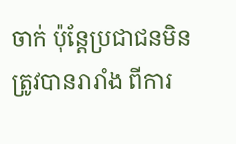ចាក់ ប៉ុន្តែប្រជាជនមិនត្រូវបានរារាំង ពីការ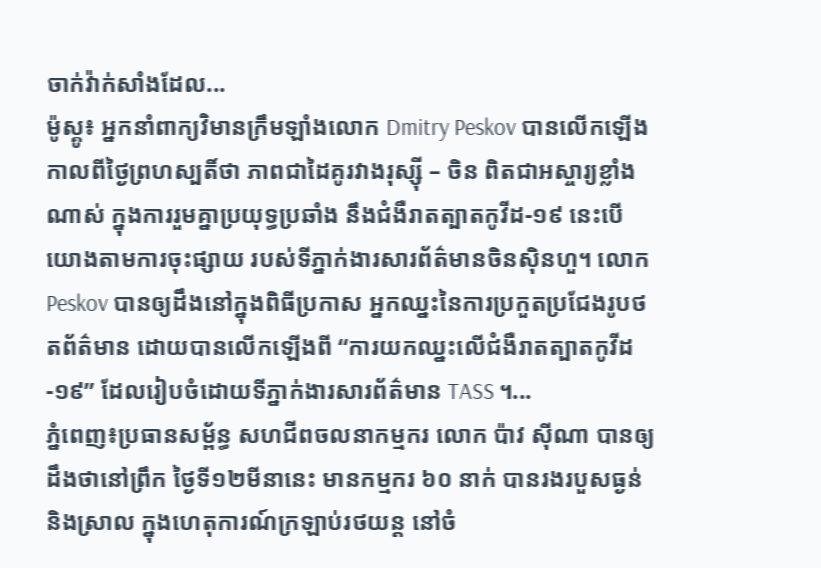ចាក់វ៉ាក់សាំងដែល...
ម៉ូស្គូ៖ អ្នកនាំពាក្យវិមានក្រឹមឡាំងលោក Dmitry Peskov បានលើកឡើងកាលពីថ្ងៃព្រហស្បតិ៍ថា ភាពជាដៃគូរវាងរុស្ស៊ី – ចិន ពិតជាអស្ចារ្យខ្លាំងណាស់ ក្នុងការរួមគ្នាប្រយុទ្ធប្រឆាំង នឹងជំងឺរាតត្បាតកូវីដ-១៩ នេះបើយោងតាមការចុះផ្សាយ របស់ទីភ្នាក់ងារសារព័ត៌មានចិនស៊ិនហួ។ លោក Peskov បានឲ្យដឹងនៅក្នុងពិធីប្រកាស អ្នកឈ្នះនៃការប្រកួតប្រជែងរូបថតព័ត៌មាន ដោយបានលើកឡើងពី “ការយកឈ្នះលើជំងឺរាតត្បាតកូវីដ-១៩” ដែលរៀបចំដោយទីភ្នាក់ងារសារព័ត៌មាន TASS ។...
ភ្នំពេញ៖ប្រធានសម្ព័ន្ធ សហជីពចលនាកម្មករ លោក ប៉ាវ ស៊ីណា បានឲ្យដឹងថានៅព្រឹក ថ្ងៃទី១២មីនានេះ មានកម្មករ ៦០ នាក់ បានរងរបួសធ្ងន់និងស្រាល ក្នុងហេតុការណ៍ក្រឡាប់រថយន្ត នៅចំ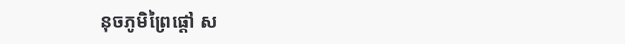នុចភូមិព្រៃផ្ដៅ ស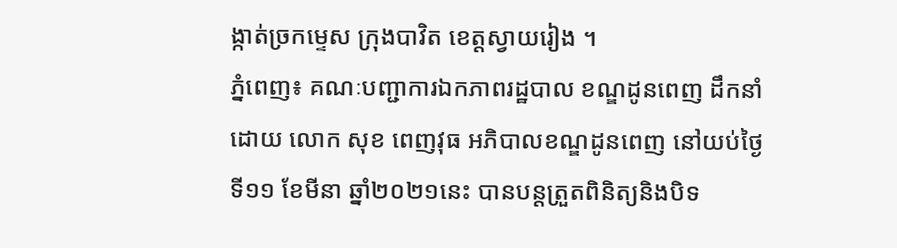ង្កាត់ច្រកម្ទេស ក្រុងបាវិត ខេត្តស្វាយរៀង ។
ភ្នំពេញ៖ គណៈបញ្ជាការឯកភាពរដ្ឋបាល ខណ្ឌដូនពេញ ដឹកនាំដោយ លោក សុខ ពេញវុធ អភិបាលខណ្ឌដូនពេញ នៅយប់ថ្ងៃទី១១ ខែមីនា ឆ្នាំ២០២១នេះ បានបន្តត្រួតពិនិត្យនិងបិទ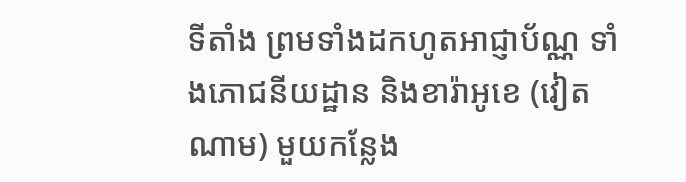ទីតាំង ព្រមទាំងដកហូតអាជ្ញាប័ណ្ណ ទាំងភោជនីយដ្ឋាន និងខារ៉ាអូខេ (វៀតណាម) មួយកន្លែង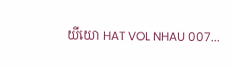យីយោ HAT VOL NHAU 007...